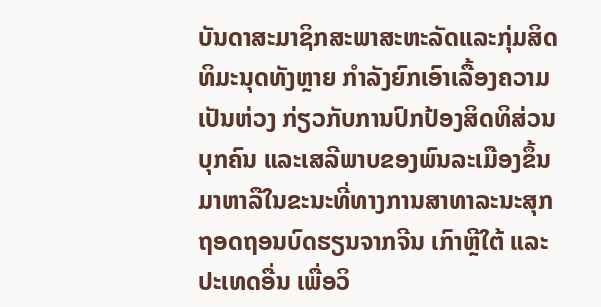ບັນດາສະມາຊິກສະພາສະຫະລັດແລະກຸ່ມສິດທິມະນຸດທັງຫຼາຍ ກຳລັງຍົກເອົາເລື້ອງຄວາມເປັນຫ່ວງ ກ່ຽວກັບການປົກປ້ອງສິດທິສ່ວນບຸກຄົນ ແລະເສລີພາບຂອງພົນລະເມືອງຂຶ້ນມາຫາລືໃນຂະນະທີ່ທາງການສາທາລະນະສຸກຖອດຖອນບົດຮຽນຈາກຈີນ ເກົາຫຼີໃຕ້ ແລະປະເທດອື່ນ ເພື່ອວິ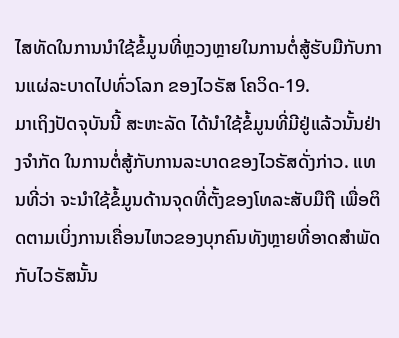ໄສທັດໃນການນຳໃຊ້ຂໍ້ມູນທີ່ຫຼວງຫຼາຍໃນການຕໍ່ສູ້ຮັບມືກັບການແຜ່ລະບາດໄປທົ່ວໂລກ ຂອງໄວຣັສ ໂຄວິດ-19.
ມາເຖິງປັດຈຸບັນນີ້ ສະຫະລັດ ໄດ້ນຳໃຊ້ຂໍ້ມູນທີ່ມີຢູ່ແລ້ວນັ້ນຢ່າງຈຳກັດ ໃນການຕໍ່ສູ້ກັບການລະບາດຂອງໄວຣັສດັ່ງກ່າວ. ແທນທີ່ວ່າ ຈະນຳໃຊ້ຂໍ້ມູນດ້ານຈຸດທີ່ຕັ້ງຂອງໂທລະສັບມືຖື ເພື່ອຕິດຕາມເບິ່ງການເຄື່ອນໄຫວຂອງບຸກຄົນທັງຫຼາຍທີ່ອາດສຳພັດກັບໄວຣັສນັ້ນ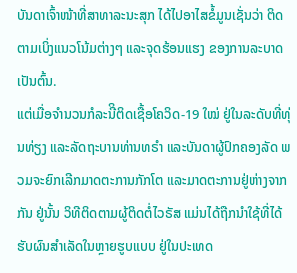ບັນດາເຈົ້າໜ້າທີ່ສາທາລະນະສຸກ ໄດ້ໄປອາໄສຂໍ້ມູນເຊັ່ນວ່າ ຕິດຕາມເບິ່ງແນວໂນ້ມຕ່າງໆ ແລະຈຸດຮ້ອນແຮງ ຂອງການລະບາດເປັນຕົ້ນ.
ແຕ່ເມື່ອຈຳນວນກໍລະນີິຕິດເຊື້ອໂຄວິດ-19 ໃໝ່ ຢູ່ໃນລະດັບທີ່ທຸ່ນທ່ຽງ ແລະລັດຖະບານທ່ານທຣຳ ແລະບັນດາຜູ້ປົກຄອງລັດ ພວມຈະຍົກເລີກມາດຕະການກັກໂຕ ແລະມາດຕະການຢູ່ຫ່າງຈາກກັນ ຢູ່ນັ້ນ ວິທີຕິດຕາມຜູ້ຕິດຕໍ່ໄວຣັສ ແມ່ນໄດ້ຖືກນຳໃຊ້ທີ່ໄດ້ຮັບຜົນສຳເລັດໃນຫຼາຍຮູບແບບ ຢູ່ໃນປະເທດ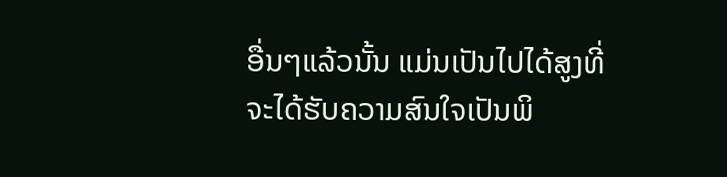ອື່ນໆແລ້ວນັ້ນ ແມ່ນເປັນໄປໄດ້ສູງທີ່ຈະໄດ້ຮັບຄວາມສົນໃຈເປັນພິ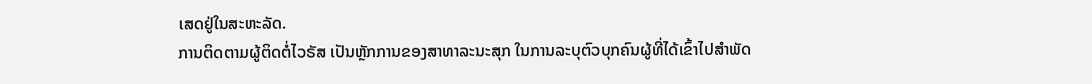ເສດຢູ່ໃນສະຫະລັດ.
ການຕິດຕາມຜູ້ຕິດຕໍ່ໄວຣັສ ເປັນຫຼັກການຂອງສາທາລະນະສຸກ ໃນການລະບຸຕົວບຸກຄົນຜູ້ທີ່ໄດ້ເຂົ້າໄປສຳພັດ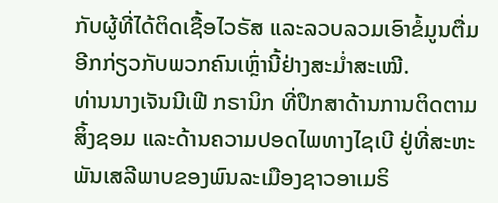ກັບຜູ້ທີ່ໄດ້ຕິດເຊື້ອໄວຣັສ ແລະລວບລວມເອົາຂໍ້ມູນຕື່ມອີກກ່ຽວກັບພວກຄົນເຫຼົ່ານີ້ຢ່າງສະມ່ຳສະເໝີ.
ທ່ານນາງເຈັນນີເຟີ ກຣານິກ ທີ່ປຶກສາດ້ານການຕິດຕາມສິ້ງຊອມ ແລະດ້ານຄວາມປອດໄພທາງໄຊເບີ ຢູ່ທີ່ສະຫະພັນເສລີພາບຂອງພົນລະເມືອງຊາວອາເມຣິ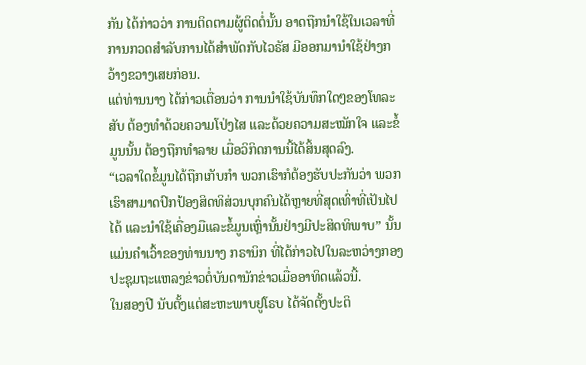ກັນ ໄດ້ກ່າວວ່າ ການຕິດຕາມຜູ້ຕິດຕໍ່ນັ້ນ ອາດຖືກນຳໃຊ້ໃນເວລາທີ່ການກວດສຳລັບການໄດ້ສຳພັດກັບໄວຣັສ ມີອອກມານຳໃຊ້ຢ່າງກວ້າງຂວາງເສຍກ່ອນ.
ແຕ່ທ່ານນາງ ໄດ້ກ່າວເຕື່ອນວ່າ ການນຳໃຊ້ບັນທຶກໃດໆຂອງໂທລະສັບ ຕ້ອງທຳດ້ວຍຄວາມໂປ່ງໄສ ແລະດ້ວຍຄວາມສະໝັກໃຈ ແລະຂໍ້ມູນນັ້ນ ຕ້ອງຖືກທຳລາຍ ເມື່ອວິກິດການນີ້ໄດ້ສິ້ນສຸດລົງ.
“ເວລາໃດຂໍ້ມູນໄດ້ຖືກເກັບກໍາ ພວກເຮົາກໍຕ້ອງຮັບປະກັນວ່າ ພວກເຮົາສາມາດປົກປ້ອງສິດທິສ່ວນບຸກຄົນໄດ້ຫຼາຍທີ່ສຸດເທົ່າທີ່ເປັນໄປໄດ້ ແລະນຳໃຊ້ເຄື່ອງມືແລະຂໍ້ມູນເຫຼົ່ານັ້ນຢ່າງມີປະສິດທິພາບ” ນັ້ນແມ່ນຄຳເວົ້າຂອງທ່ານນາງ ກຣານິກ ທີ່ໄດ້ກ່າວໄປໃນລະຫວ່າງກອງປະຊຸມຖະແຫລງຂ່າວຕໍ່ບັນດານັກຂ່າວເມື່ອອາທິດແລ້ວນີ້.
ໃນສອງປີ ນັບຕັ້ງແຕ່ສະຫະພາບຢູໂຣບ ໄດ້ຈັດຕັ້ງປະຕິ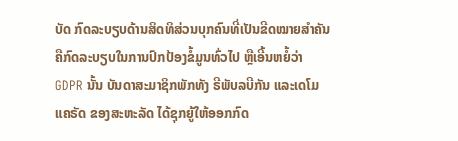ບັດ ກົດລະບຽບດ້ານສິດທິສ່ວນບຸກຄົນທີ່ເປັນຂີດໝາຍສຳຄັນ ຄືກົດລະບຽບໃນການປົກປ້ອງຂໍ້ມູນທົ່ວໄປ ຫຼືເອີ້ນຫຍໍ້ວ່າ GDPR ນັ້ນ ບັນດາສະມາຊິກພັກທັງ ຣີພັບລບີກັນ ແລະເດໂມແຄຣັດ ຂອງສະຫະລັດ ໄດ້ຊຸກຍູ້ໃຫ້ອອກກົດ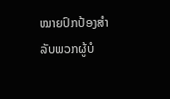ໝາຍປົກປ້ອງສຳລັບພວກຜູ້ບໍ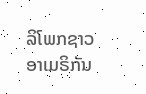ລິໂພກຊາວອາເມຣິກັນ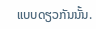ແບບດຽວກັນນັ້ນ.